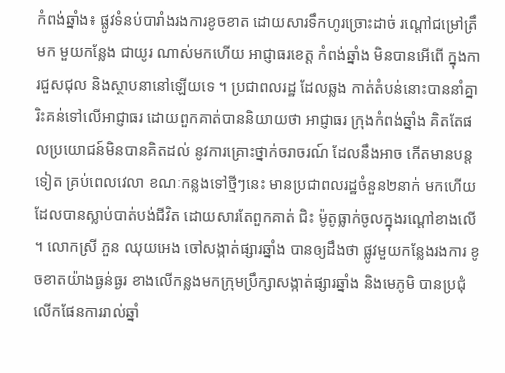កំពង់ឆ្នាំង៖ ផ្លូវទំនប់បារាំងរងការខូចខាត ដោយសារទឹកហូរច្រោះដាច់ រណ្តៅជម្រៅត្រឹមក មួយកន្លែង ជាយូរ ណាស់មកហើយ អាជ្ញាធរខេត្ត កំពង់ឆ្នាំង មិនបានអើពើ ក្នុងការជួសជុល និងស្ថាបនានៅឡើយទេ ។ ប្រជាពលរដ្ឋ ដែលឆ្លង កាត់តំបន់នោះបាននាំគ្នា រិះគន់ទៅលើអាជ្ញាធរ ដោយពួកគាត់បាននិយាយថា អាជ្ញាធរ ក្រុងកំពង់ឆ្នាំង គិតតែផលប្រយោជន៍មិនបានគិតដល់ នូវការគ្រោះថ្នាក់ចរាចរណ៍ ដែលនឹងអាច កើតមានបន្តទៀត គ្រប់ពេលវេលា ខណៈកន្លងទៅថ្មីៗនេះ មានប្រជាពលរដ្ឋចំនួន២នាក់ មកហើយដែលបានស្លាប់បាត់បង់ជីវិត ដោយសារតែពួកគាត់ ជិះ ម៉ូតូធ្លាក់ចូលក្នុងរណ្តៅខាងលើ ។ លោកស្រី ភួន ឈុយអេង ចៅសង្កាត់ផ្សារឆ្នាំង បានឲ្យដឹងថា ផ្លូវមួយកន្លែងរងការ ខូចខាតយ៉ាងធ្ងន់ធ្ងរ ខាងលើកន្លងមកក្រុមប្រឹក្សាសង្កាត់ផ្សារឆ្នាំង និងមេភូមិ បានប្រជុំលើកផែនការរាល់ឆ្នាំ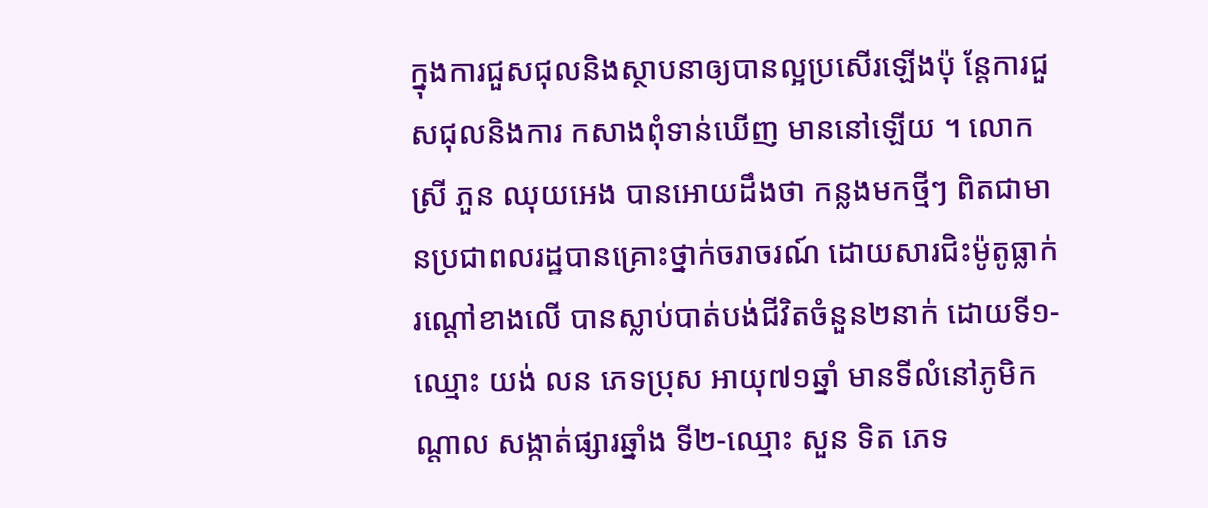ក្នុងការជួសជុលនិងស្ថាបនាឲ្យបានល្អប្រសើរឡើងប៉ុ ន្តែការជួសជុលនិងការ កសាងពុំទាន់ឃើញ មាននៅឡើយ ។ លោកស្រី ភួន ឈុយអេង បានអោយដឹងថា កន្លងមកថ្មីៗ ពិតជាមានប្រជាពលរដ្ឋបានគ្រោះថ្នាក់ចរាចរណ៍ ដោយសារជិះម៉ូតូធ្លាក់ រណ្តៅខាងលើ បានស្លាប់បាត់បង់ជីវិតចំនួន២នាក់ ដោយទី១-ឈ្មោះ យង់ លន ភេទប្រុស អាយុ៧១ឆ្នាំ មានទីលំនៅភូមិកណ្តាល សង្កាត់ផ្សារឆ្នាំង ទី២-ឈ្មោះ សួន ទិត ភេទ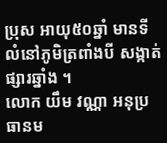ប្រុស អាយុ៥០ឆ្នាំ មានទីលំនៅភូមិត្រពាំងបី សង្កាត់ផ្សារឆ្នាំង ។
លោក យឹម វណ្ណា អនុប្រធានម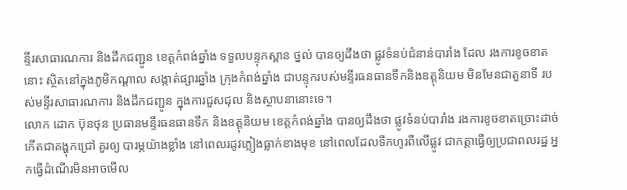ន្ទីរសាធារណការ និងដឹកជញ្ជូន ខេត្តកំពង់ឆ្នាំង ទទួលបន្ទុកស្ពាន ថ្នល់ បានឲ្យដឹងថា ផ្លូវទំនប់ជំនាន់បារាំង ដែល រងការខូចខាតនោះ ស្ថិតនៅក្នុងភូមិកណ្តាល សង្កាត់ផ្សារឆ្នាំង ក្រុងកំពង់ឆ្នាំង ជាបន្ទុករបស់មន្ទីរធនធានទឹកនិងឧត្តុនិយម មិនមែនជាតួនាទី របស់មន្ទីរសាធារណការ និងដឹកជញ្ជូន ក្នុងការជួសជុល និងស្ថាបនានោះទេ។
លោក ដោក ប៊ុនថុន ប្រធានមន្ទីរធនធានទឹក និងឧត្តុនិយម ខេត្តកំពង់ឆ្នាំង បានឲ្យដឹងថា ផ្លូវទំនប់បារាំង រងការខូចខាតច្រោះដាច់កើតជាគង្ហុកជ្រៅ គួរឲ្យ បារម្ភយ៉ាងខ្លាំង នៅពេលរដូវភ្លៀងធ្លាក់ខាងមុខ នៅពេលដែលទឹកហូរពីលើផ្លូវ ជាកត្តាធ្វើឲ្យប្រជាពលរដ្ឋ អ្នកធ្វើដំណើរមិនអាចមើល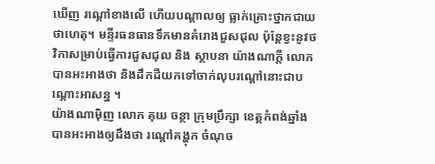ឃើញ រណ្តៅខាងលើ ហើយបណ្តាលឲ្យ ធ្លាក់គ្រោះថ្នាកជាយថាហេតុ។ មន្ទីរធនធានទឹកមានគំរោងជួសជុល ប៉ុន្តែខ្វះនូវថវិកាសម្រាប់ធ្វើការជួសជុល និង ស្ថាបនា យ៉ាងណាក្តី លោកបានអះអាងថា និងដឹកដីយកទៅចាក់លុបរណ្តៅនោះជាបណ្តោះអាសន្ន ។
យ៉ាងណាម៉ិញ លោក គុយ ចន្ថា ក្រុមប្រឹក្សា ខេត្តកំពង់ឆ្នាំង បានអះអាងឲ្យដឹងថា រណ្តៅគង្ហុក ចំណុច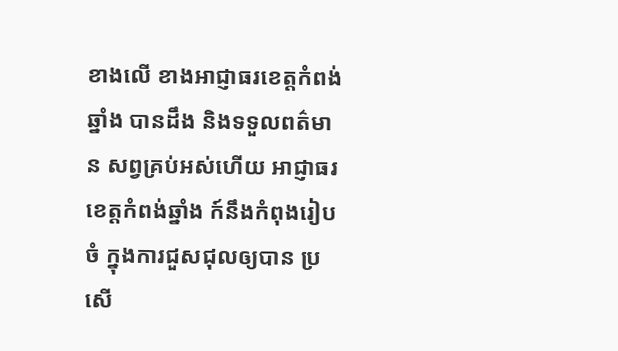ខាងលើ ខាងអាជ្ញាធរខេត្តកំពង់ឆ្នាំង បានដឹង និងទទួលពត៌មាន សព្វគ្រប់អស់ហើយ អាជ្ញាធរខេត្តកំពង់ឆ្នាំង ក៍នឹងកំពុងរៀបចំ ក្នុងការជួសជុលឲ្យបាន ប្រសើ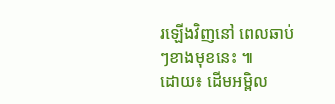រឡើងវិញនៅ ពេលឆាប់ៗខាងមុខនេះ ៕
ដោយ៖ ដើមអម្ពិល